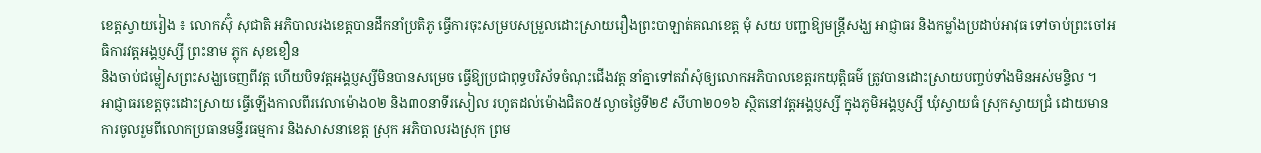ខេត្តស្វាយរៀង ៖ លោកស៊ុំ សុជាតិ អភិបាលរងខេត្តបានដឹកនាំប្រតិភូ ធ្វើការចុះសម្របសម្រួលដោះស្រាយរឿងព្រះបាឡាត់គណខេត្ត មុំ សយ បញ្ជាឱ្យមន្ត្រីសង្ឃ អាជ្ញាធរ និងកម្លាំងប្រដាប់អាវុធ ទៅចាប់ព្រះចៅអធិការវត្តអង្គប្ញស្សី ព្រះនាម ភ្លុក សុខខឿន
និងចាប់ជម្លៀសព្រះសង្ឃចេញពីវត្ត ហើយបិទវត្តអង្គប្ញស្សីមិនបានសម្រេច ធ្វើឱ្យប្រជាពុទ្ធបរិស័ទចំណុះជើងវត្ត នាំគ្នាទៅតវ៉ាសុំឲ្យលោកអភិបាលខេត្តរកយុត្តិធម៌ ត្រូវបានដោះស្រាយបញ្ចប់ទាំងមិនអស់មន្ទិល ។
អាជ្ញាធរខេត្តចុះដោះស្រាយ ធ្វើឡើងកាលពីរវេលាម៉ោង០២ និង៣០នាទីរសៀល រហូតដល់ម៉ោងជិត០៥ល្ងាចថ្ងៃទី២៩ សីហា២០១៦ ស្ថិតនៅវត្តអង្គប្ញស្សី ក្នុងភូមិអង្គប្ញស្សី ឃុំស្វាយធំ ស្រុកស្វាយជ្រំ ដោយមានការចូលរួមពីលោកប្រធានមន្ទីរធម្មការ និងសាសនាខេត្ត ស្រុក អភិបាលរងស្រុក ព្រម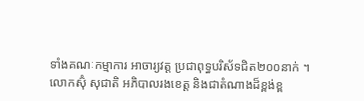ទាំងគណៈកម្មាការ អាចារ្យវត្ត ប្រជាពុទ្ធបរិស័ទជិត២០០នាក់ ។
លោកស៊ុំ សុជាតិ អភិបាលរងខេត្ត និងជាតំណាងដ៏ខ្ពង់ខ្ព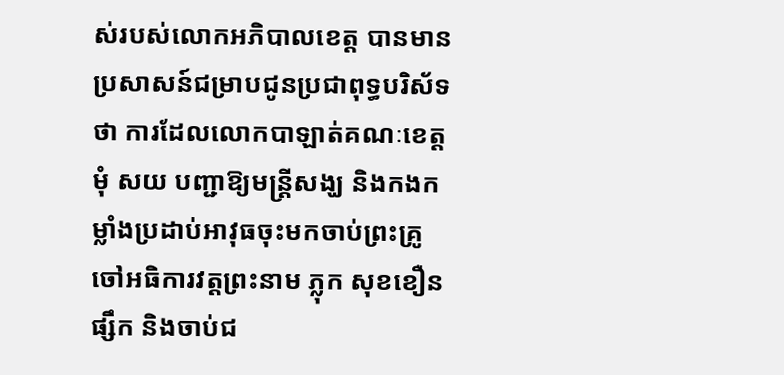ស់របស់លោកអភិបាលខេត្ត បានមានប្រសាសន៍ជម្រាបជូនប្រជាពុទ្ធបរិស័ទថា ការដែលលោកបាឡាត់គណៈខេត្តមុំ សយ បញ្ជាឱ្យមន្ត្រីសង្ឃ និងកងកម្លាំងប្រដាប់អាវុធចុះមកចាប់ព្រះគ្រូចៅអធិការវត្តព្រះនាម ភ្លុក សុខខឿន ផ្សឹក និងចាប់ជ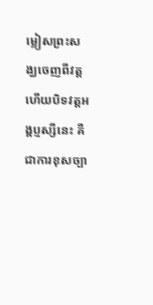ម្លៀសព្រះសង្ឃចេញពីវត្ត ហើយបិទវត្តអង្គប្ញស្សីនេះ គឺជាការខុសច្បា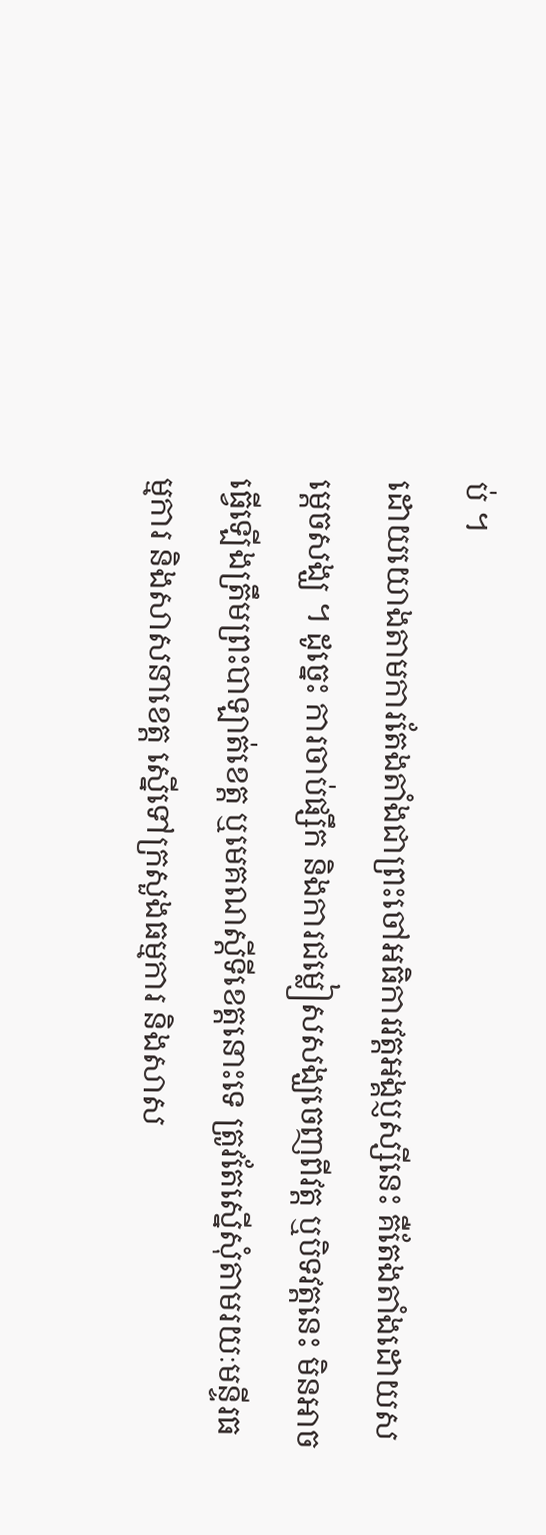ប់ ។
ដោយយោងតាមការតែងតាំងជាព្រះចៅអធិការវត្តអង្គប្ញស្សីនេះ គឺតែងតាំងដោយសម្តេចសង្ឃ ។ ដូច្នេះ ការចាប់ផ្សឹក និងការជម្លៀសសង្ឃចេញពីវត្ត ឬបិទវត្តនេះ មិនអាចធ្វើឡើងត្រឹមព្រះបាឡាត់ខេត្ត ឬមេគណស្តីទីខេត្តនោះទេ ត្រូវតែស្នើសុំតាមរយៈមន្ទីរធម្មការ និងសាសនាខេត្ត ស្នើទៅក្រសួងធម្មការ និងសាស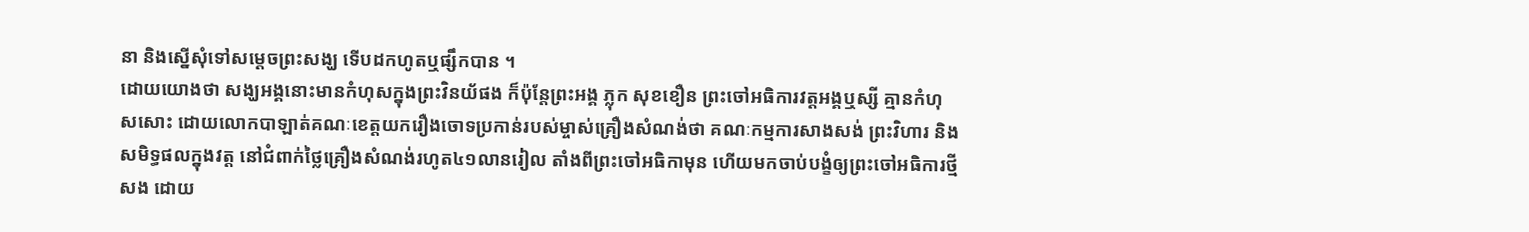នា និងស្នើសុំទៅសម្តេចព្រះសង្ឃ ទើបដកហូតឬផ្សឹកបាន ។
ដោយយោងថា សង្ឃអង្គនោះមានកំហុសក្នុងព្រះវិនយ័ផង ក៏ប៉ុន្តែព្រះអង្គ ភ្លុក សុខខឿន ព្រះចៅអធិការវត្តអង្គឬស្សី គ្មានកំហុសសោះ ដោយលោកបាឡាត់គណៈខេត្តយករឿងចោទប្រកាន់របស់ម្ចាស់គ្រឿងសំណង់ថា គណៈកម្មការសាងសង់ ព្រះវិហារ និងសមិទ្ធផលក្នុងវត្ត នៅជំពាក់ថ្លៃគ្រឿងសំណង់រហូត៤១លានរៀល តាំងពីព្រះចៅអធិកាមុន ហើយមកចាប់បង្ខំឲ្យព្រះចៅអធិការថ្មីសង ដោយ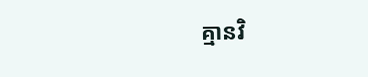គ្មានវិ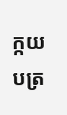ក្កយបត្រ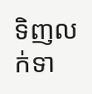ទិញលក់ទា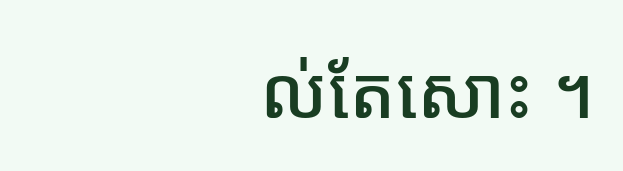ល់តែសោះ ។